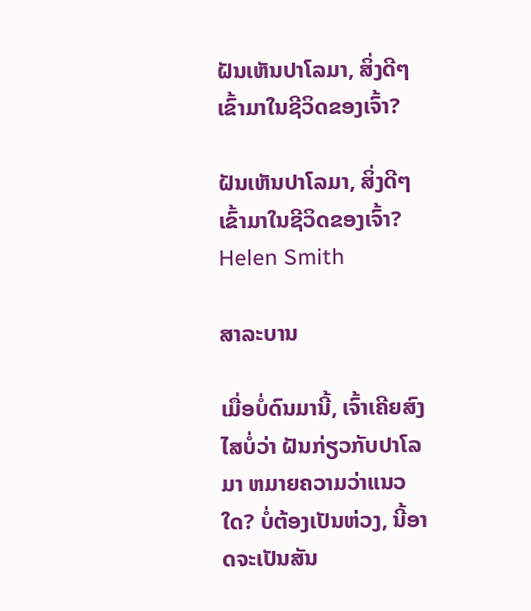ຝັນເຫັນປາໂລມາ, ສິ່ງດີໆເຂົ້າມາໃນຊີວິດຂອງເຈົ້າ?

ຝັນເຫັນປາໂລມາ, ສິ່ງດີໆເຂົ້າມາໃນຊີວິດຂອງເຈົ້າ?
Helen Smith

ສາລະບານ

ເມື່ອບໍ່ດົນມານີ້, ເຈົ້າເຄີຍສົງໄສບໍ່ວ່າ ຝັນກ່ຽວກັບປາໂລມາ ຫມາຍຄວາມວ່າແນວໃດ? ບໍ່ຕ້ອງເປັນຫ່ວງ, ນີ້ອາດຈະເປັນສັນ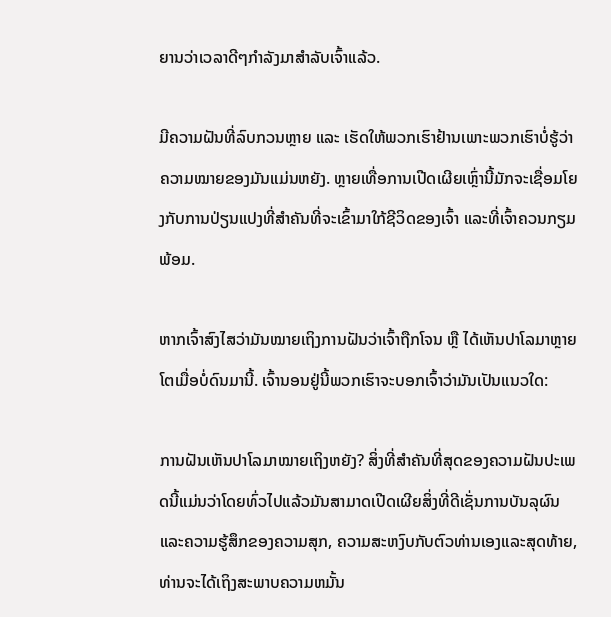ຍານວ່າເວລາດີໆກຳລັງມາສຳລັບເຈົ້າແລ້ວ.

ມີຄວາມຝັນທີ່ລົບກວນຫຼາຍ ແລະ ເຮັດໃຫ້ພວກເຮົາຢ້ານເພາະພວກເຮົາບໍ່ຮູ້ວ່າຄວາມໝາຍຂອງມັນແມ່ນຫຍັງ. ຫຼາຍເທື່ອການເປີດເຜີຍເຫຼົ່ານີ້ມັກຈະເຊື່ອມໂຍງກັບການປ່ຽນແປງທີ່ສໍາຄັນທີ່ຈະເຂົ້າມາໃກ້ຊີວິດຂອງເຈົ້າ ແລະທີ່ເຈົ້າຄວນກຽມພ້ອມ.

ຫາກເຈົ້າສົງໄສວ່າມັນໝາຍເຖິງການຝັນວ່າເຈົ້າຖືກໂຈນ ຫຼື ໄດ້ເຫັນປາໂລມາຫຼາຍໂຕເມື່ອບໍ່ດົນມານີ້. ເຈົ້ານອນຢູ່ນີ້ພວກເຮົາຈະບອກເຈົ້າວ່າມັນເປັນແນວໃດ:

ການຝັນເຫັນປາໂລມາໝາຍເຖິງຫຍັງ? ສິ່ງທີ່ສໍາຄັນທີ່ສຸດຂອງຄວາມຝັນປະເພດນີ້ແມ່ນວ່າໂດຍທົ່ວໄປແລ້ວມັນສາມາດເປີດເຜີຍສິ່ງທີ່ດີເຊັ່ນການບັນລຸຜົນແລະຄວາມຮູ້ສຶກຂອງຄວາມສຸກ, ຄວາມສະຫງົບກັບຕົວທ່ານເອງແລະສຸດທ້າຍ, ທ່ານຈະໄດ້ເຖິງສະພາບຄວາມຫມັ້ນ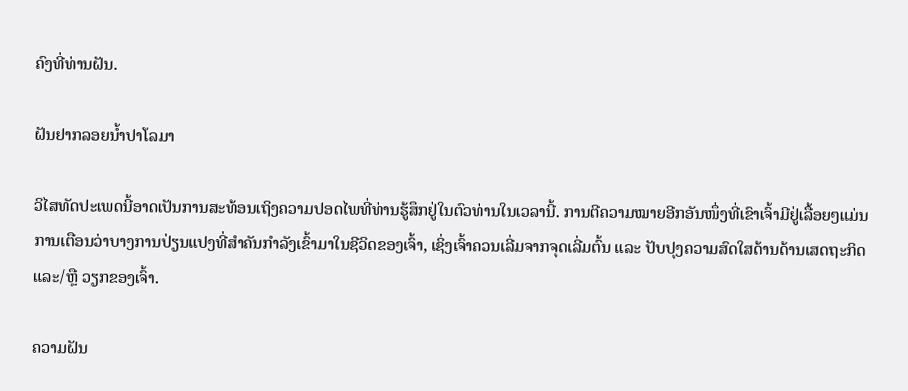ຄົງທີ່ທ່ານຝັນ.

ຝັນຢາກລອຍນ້ຳປາໂລມາ

ວິໄສທັດປະເພດນີ້ອາດເປັນການສະທ້ອນເຖິງຄວາມປອດໄພທີ່ທ່ານຮູ້ສຶກຢູ່ໃນຕົວທ່ານໃນເວລານີ້. ການຕີຄວາມໝາຍອີກອັນໜຶ່ງທີ່ເຂົາເຈົ້າມີຢູ່ເລື້ອຍໆແມ່ນການເຕືອນວ່າບາງການປ່ຽນແປງທີ່ສຳຄັນກຳລັງເຂົ້າມາໃນຊີວິດຂອງເຈົ້າ, ເຊິ່ງເຈົ້າຄວນເລີ່ມຈາກຈຸດເລີ່ມຕົ້ນ ແລະ ປັບປຸງຄວາມສົດໃສດ້ານດ້ານເສດຖະກິດ ແລະ/ຫຼື ວຽກຂອງເຈົ້າ.

ຄວາມຝັນ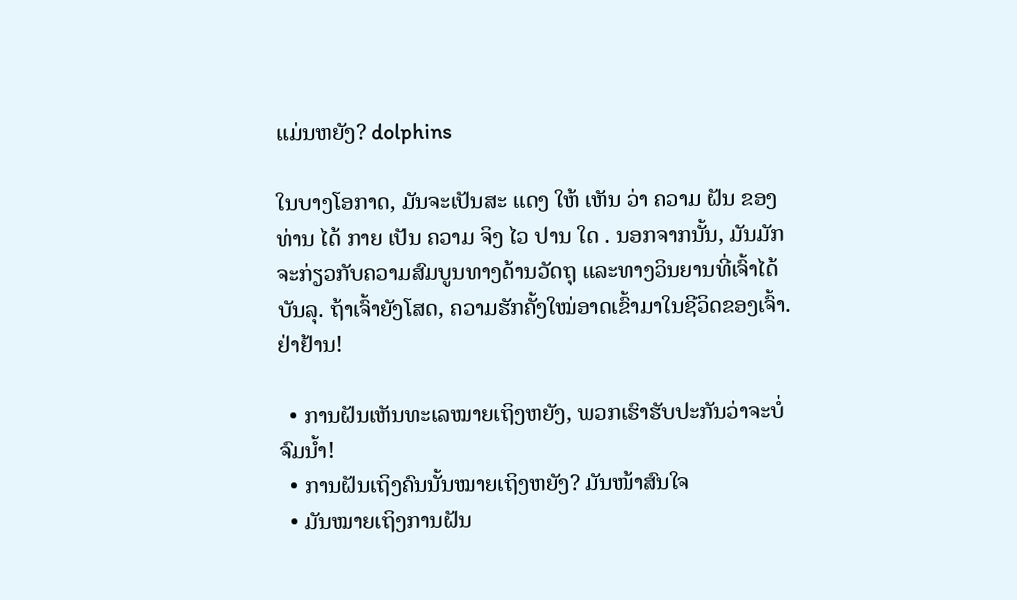ແມ່ນຫຍັງ? dolphins

ໃນບາງໂອກາດ, ມັນຈະເປັນສະ ແດງ ໃຫ້ ເຫັນ ວ່າ ຄວາມ ຝັນ ຂອງ ທ່ານ ໄດ້ ກາຍ ເປັນ ຄວາມ ຈິງ ໄວ ປານ ໃດ . ນອກຈາກນັ້ນ, ມັນມັກຈະກ່ຽວກັບຄວາມສົມບູນທາງດ້ານວັດຖຸ ແລະທາງວິນຍານທີ່ເຈົ້າໄດ້ບັນລຸ. ຖ້າເຈົ້າຍັງໂສດ, ຄວາມຮັກຄັ້ງໃໝ່ອາດເຂົ້າມາໃນຊີວິດຂອງເຈົ້າ. ຢ່າຢ້ານ!

  • ການຝັນເຫັນທະເລໝາຍເຖິງຫຍັງ, ພວກເຮົາຮັບປະກັນວ່າຈະບໍ່ຈົມນ້ຳ!
  • ການຝັນເຖິງຄົນນັ້ນໝາຍເຖິງຫຍັງ? ມັນໜ້າສົນໃຈ
  • ມັນໝາຍເຖິງການຝັນ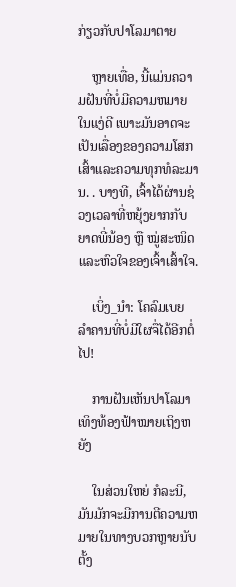ກ່ຽວກັບປາໂລມາຕາຍ

    ຫຼາຍເທື່ອ, ນີ້ແມ່ນຄວາມຝັນທີ່ບໍ່ມີຄວາມຫມາຍໃນແງ່ດີ ເພາະມັນອາດຈະເປັນເລື່ອງຂອງຄວາມໂສກເສົ້າແລະຄວາມທຸກທໍລະມານ. . ບາງທີ, ເຈົ້າໄດ້ຜ່ານຊ່ວງເວລາທີ່ຫຍຸ້ງຍາກກັບຍາດພີ່ນ້ອງ ຫຼື ໝູ່ສະໜິດ ແລະຫົວໃຈຂອງເຈົ້າເສົ້າໃຈ.

    ເບິ່ງ_ນຳ: ໂຄລົມເບຍ ລຳຄານທີ່ບໍ່ມີໃຜຈື່ໄດ້ອີກຕໍ່ໄປ!

    ການຝັນເຫັນປາໂລມາເທິງທ້ອງຟ້າໝາຍເຖິງຫຍັງ

    ໃນສ່ວນໃຫຍ່ ກໍລະນີ, ມັນມັກຈະມີການຕີຄວາມຫມາຍໃນທາງບວກຫຼາຍນັບຕັ້ງ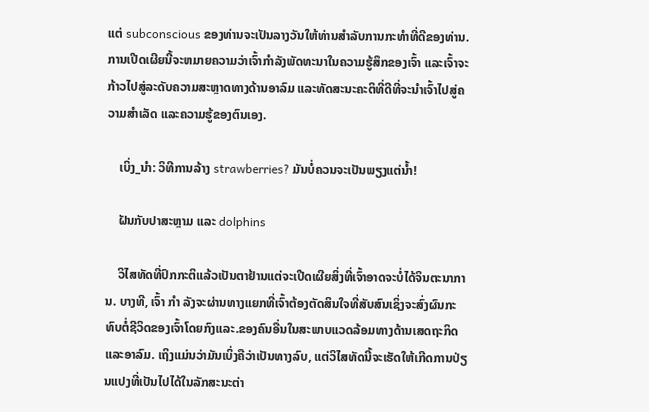ແຕ່ subconscious ຂອງທ່ານຈະເປັນລາງວັນໃຫ້ທ່ານສໍາລັບການກະທໍາທີ່ດີຂອງທ່ານ. ການເປີດເຜີຍນີ້ຈະຫມາຍຄວາມວ່າເຈົ້າກໍາລັງພັດທະນາໃນຄວາມຮູ້ສຶກຂອງເຈົ້າ ແລະເຈົ້າຈະກ້າວໄປສູ່ລະດັບຄວາມສະຫຼາດທາງດ້ານອາລົມ ແລະທັດສະນະຄະຕິທີ່ດີທີ່ຈະນໍາເຈົ້າໄປສູ່ຄວາມສໍາເລັດ ແລະຄວາມຮູ້ຂອງຕົນເອງ.

    ເບິ່ງ_ນຳ: ວິທີການລ້າງ strawberries? ມັນບໍ່ຄວນຈະເປັນພຽງແຕ່ນ້ຳ!

    ຝັນກັບປາສະຫຼາມ ແລະ dolphins

    ວິໄສທັດທີ່ປົກກະຕິແລ້ວເປັນຕາຢ້ານແຕ່ຈະເປີດເຜີຍສິ່ງທີ່ເຈົ້າອາດຈະບໍ່ໄດ້ຈິນຕະນາການ. ບາງທີ, ເຈົ້າ ກຳ ລັງຈະຜ່ານທາງແຍກທີ່ເຈົ້າຕ້ອງຕັດສິນໃຈທີ່ສັບສົນເຊິ່ງຈະສົ່ງຜົນກະທົບຕໍ່ຊີວິດຂອງເຈົ້າໂດຍກົງແລະ.ຂອງຄົນອື່ນໃນສະພາບແວດລ້ອມທາງດ້ານເສດຖະກິດ ແລະອາລົມ. ເຖິງແມ່ນວ່າມັນເບິ່ງຄືວ່າເປັນທາງລົບ, ແຕ່ວິໄສທັດນີ້ຈະເຮັດໃຫ້ເກີດການປ່ຽນແປງທີ່ເປັນໄປໄດ້ໃນລັກສະນະຕ່າ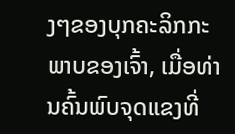ງໆຂອງບຸກຄະລິກກະພາບຂອງເຈົ້າ, ເມື່ອທ່ານຄົ້ນພົບຈຸດແຂງທີ່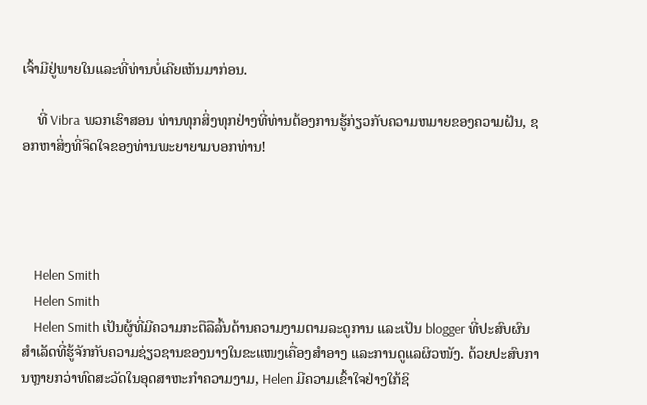ເຈົ້າມີຢູ່ພາຍໃນແລະທີ່ທ່ານບໍ່ເຄີຍເຫັນມາກ່ອນ.

    ທີ່ Vibra ພວກເຮົາສອນ ທ່ານທຸກສິ່ງທຸກຢ່າງທີ່ທ່ານຕ້ອງການຮູ້ກ່ຽວກັບຄວາມຫມາຍຂອງຄວາມຝັນ, ຊອກຫາສິ່ງທີ່ຈິດໃຈຂອງທ່ານພະຍາຍາມບອກທ່ານ!




    Helen Smith
    Helen Smith
    Helen Smith ເປັນຜູ້ທີ່ມີຄວາມກະຕືລືລົ້ນດ້ານຄວາມງາມຕາມລະດູການ ແລະເປັນ blogger ທີ່ປະສົບຜົນສຳເລັດທີ່ຮູ້ຈັກກັບຄວາມຊ່ຽວຊານຂອງນາງໃນຂະແໜງເຄື່ອງສໍາອາງ ແລະການດູແລຜິວໜັງ. ດ້ວຍປະສົບການຫຼາຍກວ່າທົດສະວັດໃນອຸດສາຫະກໍາຄວາມງາມ, Helen ມີຄວາມເຂົ້າໃຈຢ່າງໃກ້ຊິ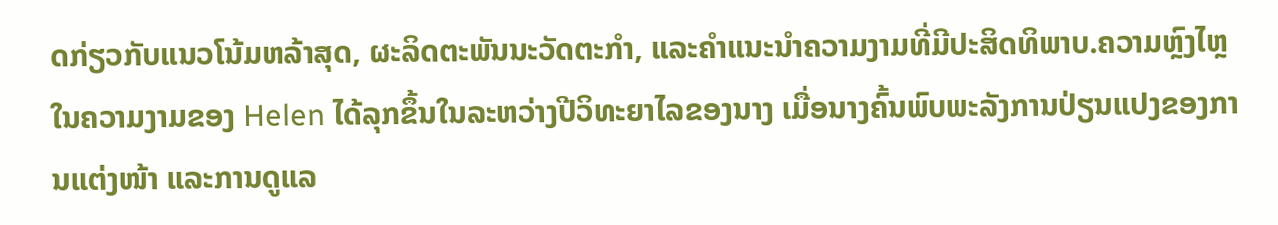ດກ່ຽວກັບແນວໂນ້ມຫລ້າສຸດ, ຜະລິດຕະພັນນະວັດຕະກໍາ, ແລະຄໍາແນະນໍາຄວາມງາມທີ່ມີປະສິດທິພາບ.ຄວາມຫຼົງໄຫຼໃນຄວາມງາມຂອງ Helen ໄດ້ລຸກຂຶ້ນໃນລະຫວ່າງປີວິທະຍາໄລຂອງນາງ ເມື່ອນາງຄົ້ນພົບພະລັງການປ່ຽນແປງຂອງການແຕ່ງໜ້າ ແລະການດູແລ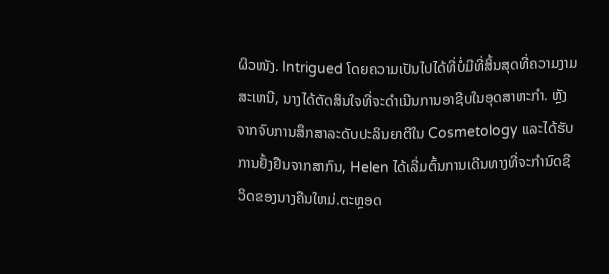ຜິວໜັງ. Intrigued ໂດຍຄວາມເປັນໄປໄດ້ທີ່ບໍ່ມີທີ່ສິ້ນສຸດທີ່ຄວາມງາມສະເຫນີ, ນາງໄດ້ຕັດສິນໃຈທີ່ຈະດໍາເນີນການອາຊີບໃນອຸດສາຫະກໍາ. ຫຼັງຈາກຈົບການສຶກສາລະດັບປະລິນຍາຕີໃນ Cosmetology ແລະໄດ້ຮັບການຢັ້ງຢືນຈາກສາກົນ, Helen ໄດ້ເລີ່ມຕົ້ນການເດີນທາງທີ່ຈະກໍານົດຊີວິດຂອງນາງຄືນໃຫມ່.ຕະຫຼອດ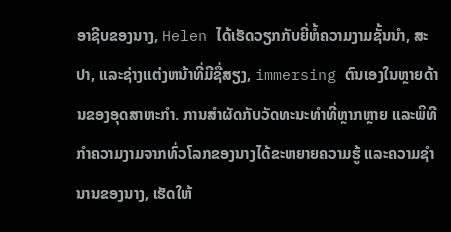ອາຊີບຂອງນາງ, Helen ໄດ້ເຮັດວຽກກັບຍີ່ຫໍ້ຄວາມງາມຊັ້ນນໍາ, ສະປາ, ແລະຊ່າງແຕ່ງຫນ້າທີ່ມີຊື່ສຽງ, immersing ຕົນເອງໃນຫຼາຍດ້ານຂອງອຸດສາຫະກໍາ. ການສໍາຜັດກັບວັດທະນະທໍາທີ່ຫຼາກຫຼາຍ ແລະພິທີກໍາຄວາມງາມຈາກທົ່ວໂລກຂອງນາງໄດ້ຂະຫຍາຍຄວາມຮູ້ ແລະຄວາມຊໍານານຂອງນາງ, ເຮັດໃຫ້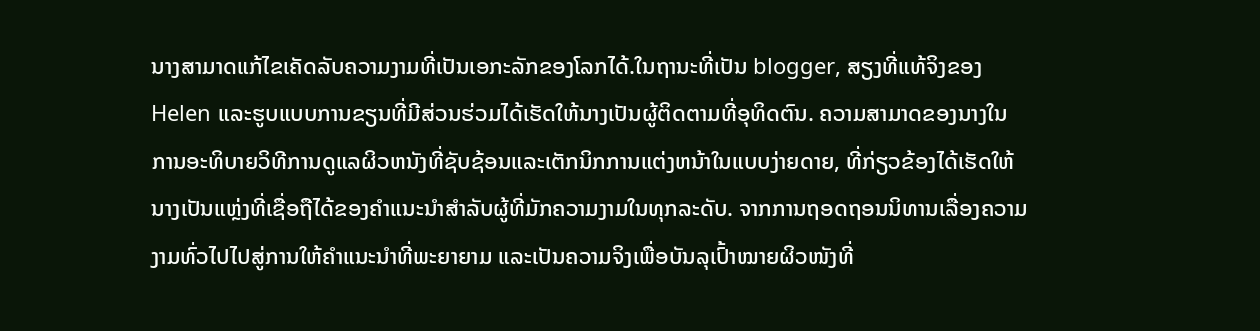ນາງສາມາດແກ້ໄຂເຄັດລັບຄວາມງາມທີ່ເປັນເອກະລັກຂອງໂລກໄດ້.ໃນຖານະທີ່ເປັນ blogger, ສຽງທີ່ແທ້ຈິງຂອງ Helen ແລະຮູບແບບການຂຽນທີ່ມີສ່ວນຮ່ວມໄດ້ເຮັດໃຫ້ນາງເປັນຜູ້ຕິດຕາມທີ່ອຸທິດຕົນ. ຄວາມສາມາດຂອງນາງໃນການອະທິບາຍວິທີການດູແລຜິວຫນັງທີ່ຊັບຊ້ອນແລະເຕັກນິກການແຕ່ງຫນ້າໃນແບບງ່າຍດາຍ, ທີ່ກ່ຽວຂ້ອງໄດ້ເຮັດໃຫ້ນາງເປັນແຫຼ່ງທີ່ເຊື່ອຖືໄດ້ຂອງຄໍາແນະນໍາສໍາລັບຜູ້ທີ່ມັກຄວາມງາມໃນທຸກລະດັບ. ຈາກການຖອດຖອນນິທານເລື່ອງຄວາມງາມທົ່ວໄປໄປສູ່ການໃຫ້ຄຳແນະນຳທີ່ພະຍາຍາມ ແລະເປັນຄວາມຈິງເພື່ອບັນລຸເປົ້າໝາຍຜິວໜັງທີ່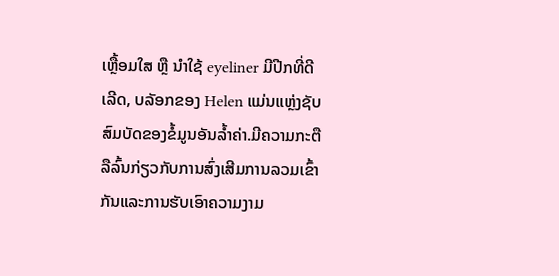ເຫຼື້ອມໃສ ຫຼື ນຳໃຊ້ eyeliner ມີປີກທີ່ດີເລີດ, ບລັອກຂອງ Helen ແມ່ນແຫຼ່ງຊັບສົມບັດຂອງຂໍ້ມູນອັນລ້ຳຄ່າ.ມີຄວາມກະຕືລືລົ້ນກ່ຽວກັບການສົ່ງເສີມການລວມເຂົ້າກັນແລະການຮັບເອົາຄວາມງາມ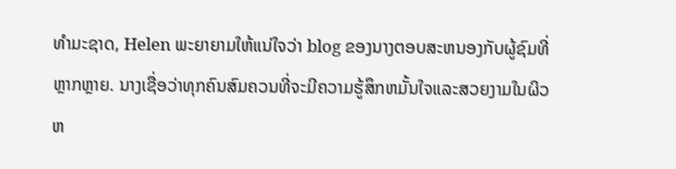ທໍາມະຊາດ, Helen ພະຍາຍາມໃຫ້ແນ່ໃຈວ່າ blog ຂອງນາງຕອບສະຫນອງກັບຜູ້ຊົມທີ່ຫຼາກຫຼາຍ. ນາງເຊື່ອວ່າທຸກຄົນສົມຄວນທີ່ຈະມີຄວາມຮູ້ສຶກຫມັ້ນໃຈແລະສວຍງາມໃນຜິວຫ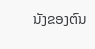ນັງຂອງຕົນ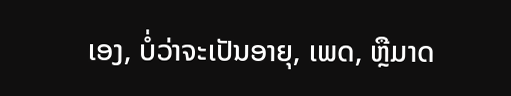ເອງ, ບໍ່ວ່າຈະເປັນອາຍຸ, ເພດ, ຫຼືມາດ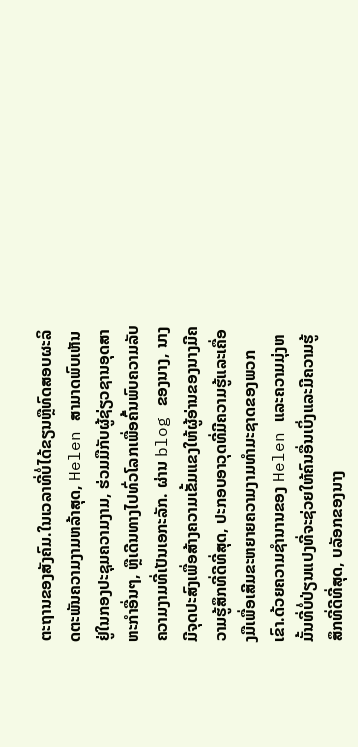ຕະຖານຂອງສັງຄົມ.ໃນເວລາທີ່ບໍ່ໄດ້ຂຽນຫຼືທົດສອບຜະລິດຕະພັນຄວາມງາມຫລ້າສຸດ, Helen ສາມາດພົບເຫັນຢູ່ໃນກອງປະຊຸມຄວາມງາມ, ຮ່ວມມືກັບຜູ້ຊ່ຽວຊານອຸດສາຫະກໍາອື່ນໆ, ຫຼືເດີນທາງໄປທົ່ວໂລກເພື່ອຄົ້ນພົບຄວາມລັບຄວາມງາມທີ່ເປັນເອກະລັກ. ຜ່ານ blog ຂອງນາງ, ນາງມີຈຸດປະສົງເພື່ອສ້າງຄວາມເຂັ້ມແຂງໃຫ້ຜູ້ອ່ານຂອງນາງມີຄວາມຮູ້ສຶກທີ່ດີທີ່ສຸດ, ປະກອບອາວຸດທີ່ມີຄວາມຮູ້ແລະເຄື່ອງມືເພື່ອເສີມຂະຫຍາຍຄວາມງາມທໍາມະຊາດຂອງພວກເຂົາ.ດ້ວຍຄວາມຊໍານານຂອງ Helen ແລະຄວາມມຸ່ງຫມັ້ນທີ່ບໍ່ປ່ຽນແປງທີ່ຈະຊ່ວຍໃຫ້ຄົນອື່ນເບິ່ງແລະມີຄວາມຮູ້ສຶກທີ່ດີທີ່ສຸດ, ບລັອກຂອງນາງ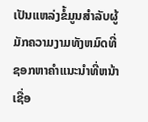ເປັນແຫລ່ງຂໍ້ມູນສໍາລັບຜູ້ມັກຄວາມງາມທັງຫມົດທີ່ຊອກຫາຄໍາແນະນໍາທີ່ຫນ້າເຊື່ອ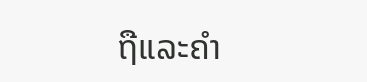ຖືແລະຄໍາ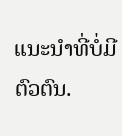ແນະນໍາທີ່ບໍ່ມີຕົວຕົນ.